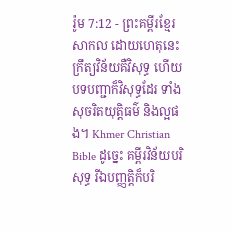រ៉ូម 7:12 - ព្រះគម្ពីរខ្មែរសាកល ដោយហេតុនេះ ក្រឹត្យវិន័យគឺវិសុទ្ធ ហើយបទបញ្ជាក៏វិសុទ្ធដែរ ទាំងសុចរិតយុត្តិធម៌ និងល្អផង។ Khmer Christian Bible ដូច្នេះ គម្ពីរវិន័យបរិសុទ្ធ រីឯបញ្ញត្ដិក៏បរិ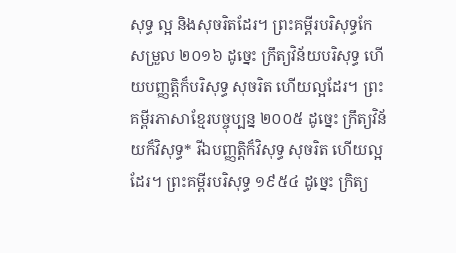សុទ្ធ ល្អ និងសុចរិតដែរ។ ព្រះគម្ពីរបរិសុទ្ធកែសម្រួល ២០១៦ ដូច្នេះ ក្រឹត្យវិន័យបរិសុទ្ធ ហើយបញ្ញត្តិក៏បរិសុទ្ធ សុចរិត ហើយល្អដែរ។ ព្រះគម្ពីរភាសាខ្មែរបច្ចុប្បន្ន ២០០៥ ដូច្នេះ ក្រឹត្យវិន័យក៏វិសុទ្ធ* រីឯបញ្ញត្តិក៏វិសុទ្ធ សុចរិត ហើយល្អដែរ។ ព្រះគម្ពីរបរិសុទ្ធ ១៩៥៤ ដូច្នេះ ក្រិត្យ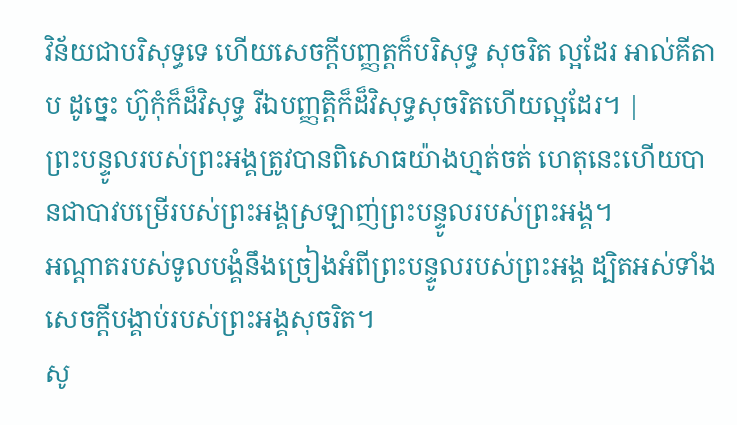វិន័យជាបរិសុទ្ធទេ ហើយសេចក្ដីបញ្ញត្តក៏បរិសុទ្ធ សុចរិត ល្អដែរ អាល់គីតាប ដូច្នេះ ហ៊ូកុំក៏ដ៏វិសុទ្ធ រីឯបញ្ញត្ដិក៏ដ៏វិសុទ្ធសុចរិតហើយល្អដែរ។ |
ព្រះបន្ទូលរបស់ព្រះអង្គត្រូវបានពិសោធយ៉ាងហ្មត់ចត់ ហេតុនេះហើយបានជាបាវបម្រើរបស់ព្រះអង្គស្រឡាញ់ព្រះបន្ទូលរបស់ព្រះអង្គ។
អណ្ដាតរបស់ទូលបង្គំនឹងច្រៀងអំពីព្រះបន្ទូលរបស់ព្រះអង្គ ដ្បិតអស់ទាំងសេចក្ដីបង្គាប់របស់ព្រះអង្គសុចរិត។
សូ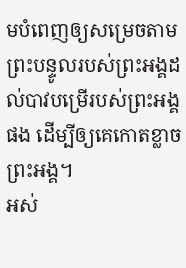មបំពេញឲ្យសម្រេចតាមព្រះបន្ទូលរបស់ព្រះអង្គដល់បាវបម្រើរបស់ព្រះអង្គផង ដើម្បីឲ្យគេកោតខ្លាចព្រះអង្គ។
អស់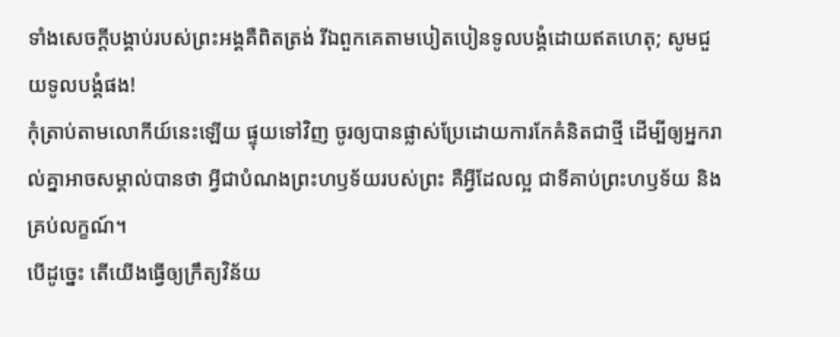ទាំងសេចក្ដីបង្គាប់របស់ព្រះអង្គគឺពិតត្រង់ រីឯពួកគេតាមបៀតបៀនទូលបង្គំដោយឥតហេតុ; សូមជួយទូលបង្គំផង!
កុំត្រាប់តាមលោកីយ៍នេះឡើយ ផ្ទុយទៅវិញ ចូរឲ្យបានផ្លាស់ប្រែដោយការកែគំនិតជាថ្មី ដើម្បីឲ្យអ្នករាល់គ្នាអាចសម្គាល់បានថា អ្វីជាបំណងព្រះហឫទ័យរបស់ព្រះ គឺអ្វីដែលល្អ ជាទីគាប់ព្រះហឫទ័យ និងគ្រប់លក្ខណ៍។
បើដូច្នេះ តើយើងធ្វើឲ្យក្រឹត្យវិន័យ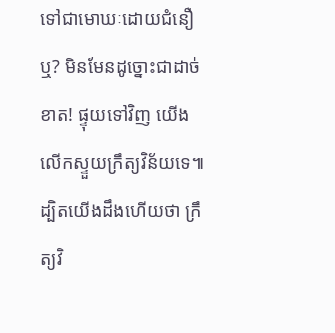ទៅជាមោឃៈដោយជំនឿឬ? មិនមែនដូច្នោះជាដាច់ខាត! ផ្ទុយទៅវិញ យើងលើកស្ទួយក្រឹត្យវិន័យទេ៕
ដ្បិតយើងដឹងហើយថា ក្រឹត្យវិ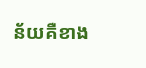ន័យគឺខាង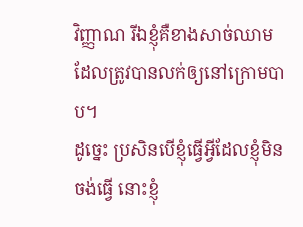វិញ្ញាណ រីឯខ្ញុំគឺខាងសាច់ឈាម ដែលត្រូវបានលក់ឲ្យនៅក្រោមបាប។
ដូច្នេះ ប្រសិនបើខ្ញុំធ្វើអ្វីដែលខ្ញុំមិនចង់ធ្វើ នោះខ្ញុំ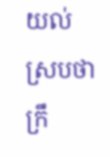យល់ស្របថា ក្រឹ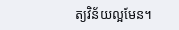ត្យវិន័យល្អមែន។